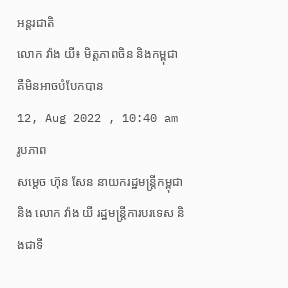អន្តរជាតិ
លោក វ៉ាង យី៖ មិត្តភាពចិន និងកម្ពុជា គឺមិនអាចបំបែកបាន
12, Aug 2022 , 10:40 am
រូបភាព
សម្តេច ហ៊ុន សែន នាយករដ្ឋមន្រ្តីកម្ពុជា និង លោក វ៉ាង យី រដ្ឋមន្រ្តីការបរទេស និងជាទី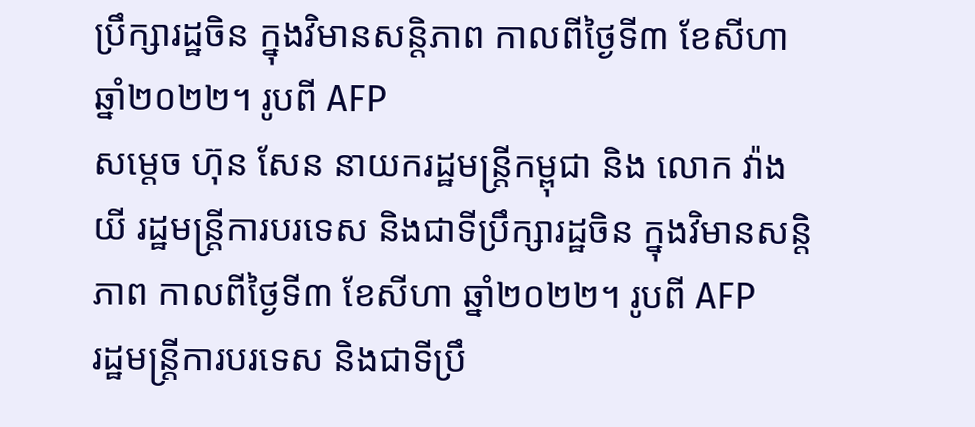ប្រឹក្សារដ្ឋចិន ក្នុងវិមានសន្តិភាព កាលពីថ្ងៃទី៣ ខែសីហា ឆ្នាំ២០២២។ រូបពី AFP
សម្តេច ហ៊ុន សែន នាយករដ្ឋមន្រ្តីកម្ពុជា និង លោក វ៉ាង យី រដ្ឋមន្រ្តីការបរទេស និងជាទីប្រឹក្សារដ្ឋចិន ក្នុងវិមានសន្តិភាព កាលពីថ្ងៃទី៣ ខែសីហា ឆ្នាំ២០២២។ រូបពី AFP
រដ្ឋមន្រ្តីការបរទេស និងជាទីប្រឹ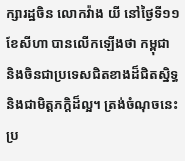ក្សារដ្ឋចិន លោកវ៉ាង យី នៅថ្ងៃទី១១ ខែសីហា បានលើកឡើងថា កម្ពុជា និងចិនជាប្រទេសជិតខាងដ៏ជិតស្និទ្ធ និងជាមិត្តភក្តិដ៏ល្អ។ ត្រង់ចំណុចនេះ ប្រ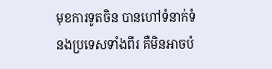មុខការទូតចិន បានហៅទំនាក់ទំនងប្រទេសទាំងពីរ គឺមិនអាចបំ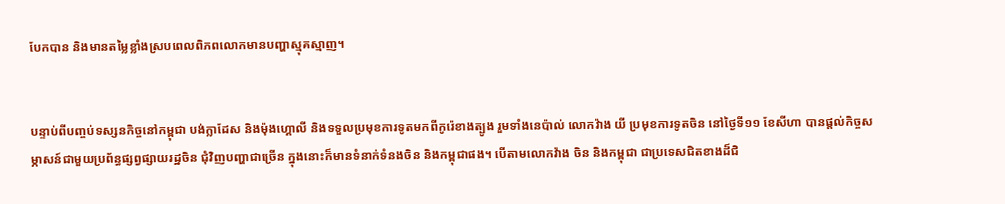បែកបាន និងមានតម្លៃខ្លាំងស្របពេលពិភពលោកមានបញ្ហាស្មុគស្មាញ។


បន្ទាប់ពីបញ្ចប់ទស្សនកិច្ចនៅកម្ពុជា បង់ក្លាដែស និងម៉ុងហ្គោលី និងទទួលប្រមុខការទូតមកពីកូរ៉េខាងត្បូង រួមទាំងនេប៉ាល់ លោកវ៉ាង យី ប្រមុខការទូតចិន នៅថ្ងៃទី១១ ខែសីហា បានផ្តល់កិច្ចសម្ភាសន៍ជាមួយប្រព័ន្ធផ្សព្វផ្សាយរដ្ឋចិន ជុំវិញបញ្ហាជាច្រើន ក្នុងនោះក៏មានទំនាក់ទំនងចិន និងកម្ពុជាផង។ បើតាមលោកវ៉ាង ចិន និងកម្ពុជា ជាប្រទេសជិតខាងដ៏ជិ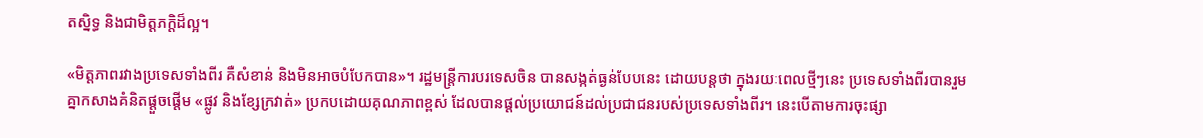តស្និទ្ធ និងជាមិត្តភក្តិដ៏ល្អ។

«មិត្តភាពរវាងប្រទេសទាំងពីរ គឺសំខាន់ និងមិនអាចបំបែកបាន»។ រដ្ឋមន្រ្តីការបរទេសចិន បានសង្កត់ធ្ងន់បែបនេះ ដោយបន្តថា ក្នុងរយៈពេលថ្មីៗនេះ ប្រទេសទាំងពីរបានរួមគ្នាកសាងគំនិតផ្តួចផ្តើម «ផ្លូវ និងខ្សែក្រវាត់» ប្រកបដោយគុណភាពខ្ពស់ ដែលបានផ្តល់ប្រយោជន៍ដល់ប្រជាជនរបស់ប្រទេសទាំងពីរ។ នេះបើតាមការចុះផ្សា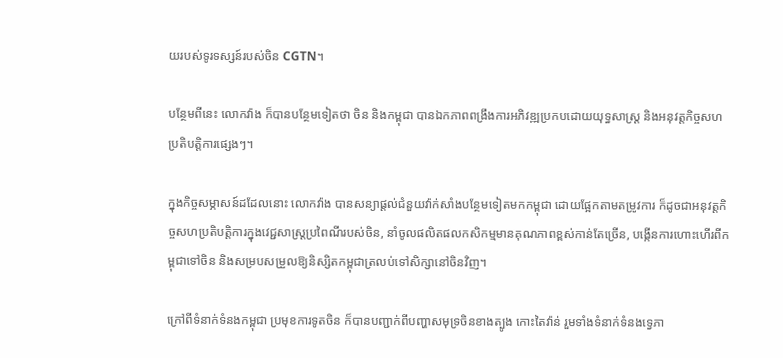យរបស់ទូរទស្សន៍របស់ចិន CGTN។

បន្ថែមពីនេះ លោកវ៉ាង ក៏បានបន្ថែមទៀតថា ចិន និងកម្ពុជា បានឯកភាពពង្រឹងការអភិវឌ្ឍប្រកបដោយយុទ្ធសាស្រ្ត និងអនុវត្តកិច្ចសហប្រតិបត្តិការផ្សេងៗ។

ក្នុងកិច្ចសម្ភាសន៍ដដែលនោះ លោកវ៉ាង បានសន្យាផ្តល់ជំនួយវ៉ាក់សាំងបន្ថែមទៀតមកកម្ពុជា ដោយផ្អែកតាមតម្រូវការ ក៏ដូចជាអនុវត្តកិច្ចសហប្រតិបត្តិការក្នុងវេជ្ជសាស្រ្តប្រពៃណីរបស់ចិន, នាំចូលផលិតផលកសិកម្មមានគុណភាពខ្ពស់កាន់តែច្រើន, បង្កើនការហោះហើរពីកម្ពុជាទៅចិន និងសម្របសម្រួលឱ្យនិស្សិតកម្ពុជាត្រលប់ទៅសិក្សានៅចិនវិញ។

ក្រៅពីទំនាក់ទំនងកម្ពុជា ប្រមុខការទូតចិន ក៏បានបញ្ជាក់ពីបញ្ហាសមុទ្រចិនខាងត្បូង កោះតៃវ៉ាន់ រួមទាំងទំនាក់ទំនងទ្វេភា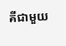គីជាមួយ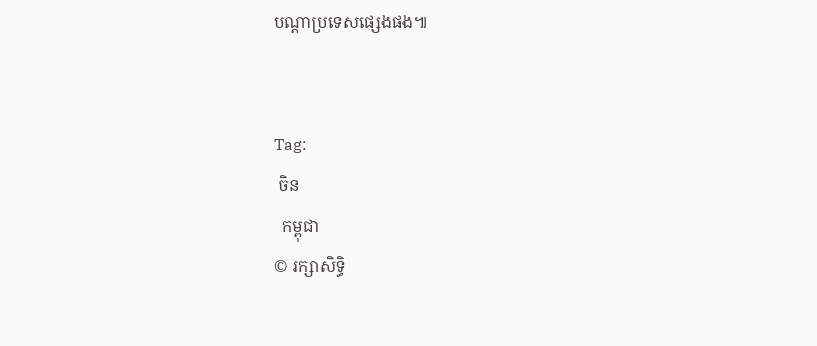បណ្តាប្រទេសផ្សេងផង៕


Tag:
 ចិន
  កម្ពុជា
© រក្សាសិទ្ធិ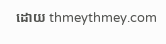ដោយ thmeythmey.com